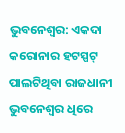ଭୁବନେଶ୍ୱର: ଏକଦା କରୋନାର ହଟସ୍ପଟ୍ ପାଲଟିଥିବା ରାଜଧାନୀ ଭୁବନେଶ୍ୱର ଧିରେ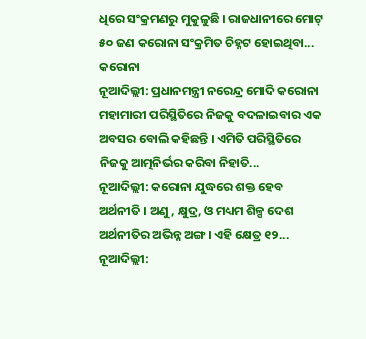ଧିରେ ସଂକ୍ରମଣରୁ ମୁକୁଳୁଛି । ରାଜଧାନୀରେ ମୋଟ୍ ୫୦ ଜଣ କରୋନା ସଂକ୍ରମିତ ଚିହ୍ନଟ ହୋଇଥିବା...
କରୋନା
ନୂଆଦିଲ୍ଲୀ: ପ୍ରଧାନମନ୍ତ୍ରୀ ନରେନ୍ଦ୍ର ମୋଦି କରୋନା ମହାମାରୀ ପରିସ୍ଥିତିରେ ନିଜକୁ ବଦଳାଇବାର ଏକ ଅବସର ବୋଲି କହିଛନ୍ତି । ଏମିତି ପରିସ୍ଥିତିରେ ନିଜକୁ ଆତ୍ମନିର୍ଭର କରିବା ନିହାତି...
ନୂଆଦିଲ୍ଲୀ: କରୋନା ଯୁଦ୍ଧରେ ଶକ୍ତ ହେବ ଅର୍ଥନୀତି । ଅଣୁ, କ୍ଷୁଦ୍ର, ଓ ମଧ୍ୟମ ଶିଳ୍ପ ଦେଶ ଅର୍ଥନୀତିର ଅଭିନ୍ନ ଅଙ୍ଗ । ଏହି କ୍ଷେତ୍ର ୧୨...
ନୂଆଦିଲ୍ଲୀ: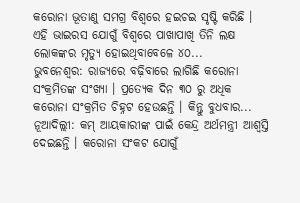କରୋନା ଭୂତାଣୁ ସମଗ୍ର ବିଶ୍ୱରେ ହଇଚଇ ସୃଷ୍ଟି କରିଛି । ଏହି ଭାଇରସ ଯୋଗୁଁ ବିଶ୍ୱରେ ପାଖାପାଖି ତିନି ଲକ୍ଷ ଲୋକଙ୍କର ମୃତ୍ୟୁ ହୋଇଥିବାବେଳେ ୪୦...
ଭୁବନେଶ୍ୱର: ରାଜ୍ୟରେ ବଢ଼ିବାରେ ଲାଗିଛି କରୋନା ସଂକ୍ରମିତଙ୍କ ସଂଖ୍ୟା । ପ୍ରତ୍ୟେକ ଦିନ ୩୦ ରୁ ଅଧିକ କରୋନା ସଂକ୍ରମିତ ଚିହ୍ନଟ ହେଉଛନ୍ତି । କିନ୍ତୁ ବୁଧବାର...
ନୂଆଦିଲ୍ଲୀ: କମ୍ ଆୟକାରୀଙ୍କ ପାଇଁ କେନ୍ଦ୍ର ଅର୍ଥମନ୍ତ୍ରୀ ଆଶ୍ୱସ୍ତି ଦେଇଛନ୍ତି । କରୋନା ସଂକଟ ଯୋଗୁଁ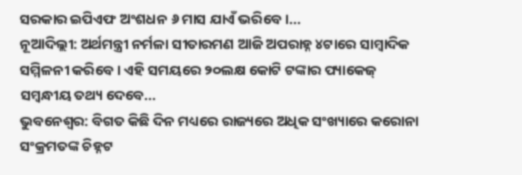ସରକାର ଇପିଏଫ ଅଂଶଧନ ୬ ମାସ ଯାଏଁ ଭରିବେ ।...
ନୂଆଦିଲ୍ଲୀ: ଅର୍ଥମନ୍ତ୍ରୀ ନର୍ମଳା ସୀତାରମଣ ଆଜି ଅପରାହ୍ନ ୪ଟାରେ ସାମ୍ବାଦିକ ସମ୍ମିଳନୀ କରିବେ । ଏହି ସମୟରେ ୨୦ଲକ୍ଷ କୋଟି ଟଙ୍କାର ପ୍ୟାକେଜ୍ ସମ୍ବନ୍ଧୀୟ ତଥ୍ୟ ଦେବେ...
ଭୁବନେଶ୍ୱର: ବିଗତ କିଛି ଦିନ ମଧ୍ୟରେ ରାଜ୍ୟରେ ଅଧିକ ସଂଖ୍ୟାରେ କରୋନା ସଂକ୍ରମତଙ୍କ ଚିହ୍ନଟ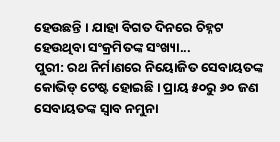ହେଉଛନ୍ତି । ଯାହା ବିଗତ ଦିନରେ ଚିହ୍ନଟ ହେଉଥିବା ସଂକ୍ରମିତଙ୍କ ସଂଖ୍ୟା...
ପୁରୀ: ରଥ ନିର୍ମାଣରେ ନିୟୋଜିତ ସେବାୟତଙ୍କ କୋଭିଡ୍ ଟେଷ୍ଟ ହୋଇଛି । ପ୍ରାୟ ୫୦ରୁ ୬୦ ଜଣ ସେବାୟତଙ୍କ ସ୍ୱାବ ନମୁନା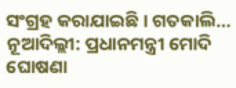ସଂଗ୍ରହ କରାଯାଇଛି । ଗତକାଲି...
ନୂଆଦିଲ୍ଲୀ: ପ୍ରଧାନମନ୍ତ୍ରୀ ମୋଦି ଘୋଷଣା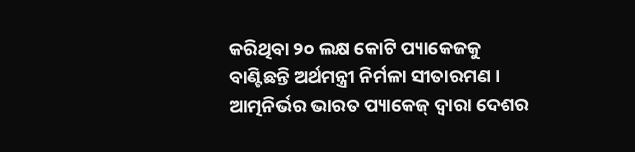କରିଥିବା ୨୦ ଲକ୍ଷ କୋଟି ପ୍ୟାକେଜକୁ ବାଣ୍ଟିଛନ୍ତି ଅର୍ଥମନ୍ତ୍ରୀ ନିର୍ମଳା ସୀତାରମଣ । ଆତ୍ମନିର୍ଭର ଭାରତ ପ୍ୟାକେଜ୍ ଦ୍ୱାରା ଦେଶର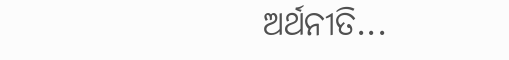ଅର୍ଥନୀତି...